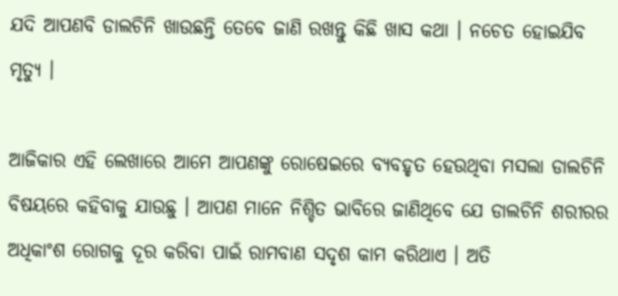ଯଦି ଆପଣବି ଡାଲଚିନି ଖାଉଛନ୍ତି ତେବେ ଜାଣି ରଖନ୍ତୁ କିଛି ଖାସ କଥା । ନଚେତ ହୋଇଯିବ ମୃତ୍ୟୁ ।

ଆଜିକାର ଏହି ଲେଖାରେ ଆମେ ଆପଣଙ୍କୁ ରୋଷେଇରେ ବ୍ୟବହୃତ ହେଉଥିବା ମସଲା ଡାଲଚିନି ବିଷୟରେ କହିବାକୁ ଯାଉଛୁ । ଆପଣ ମାନେ ନିଶ୍ଚିତ ଭାବିରେ ଜାଣିଥିବେ ଯେ ଡାଲଚିନି ଶରୀରର ଅଧିକାଂଶ ରୋଗକୁ ଦୂର କରିବା ପାଇଁ ରାମବାଣ ସଦୃଶ କାମ କରିଥାଏ । ଅତି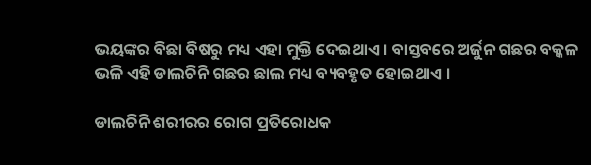ଭୟଙ୍କର ବିଛା ବିଷରୁ ମଧ୍ୟ ଏହା ମୁକ୍ତି ଦେଇଥାଏ । ବାସ୍ତବରେ ଅର୍ଜୁନ ଗଛର ବକ୍କଳ ଭଳି ଏହି ଡାଲଚିନି ଗଛର ଛାଲ ମଧ୍ୟ ବ୍ୟବହୃତ ହୋଇଥାଏ ।

ଡାଲଚିନି ଶରୀରର ରୋଗ ପ୍ରତିରୋଧକ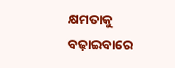କ୍ଷମତାକୁ ବଢ଼ାଇବାରେ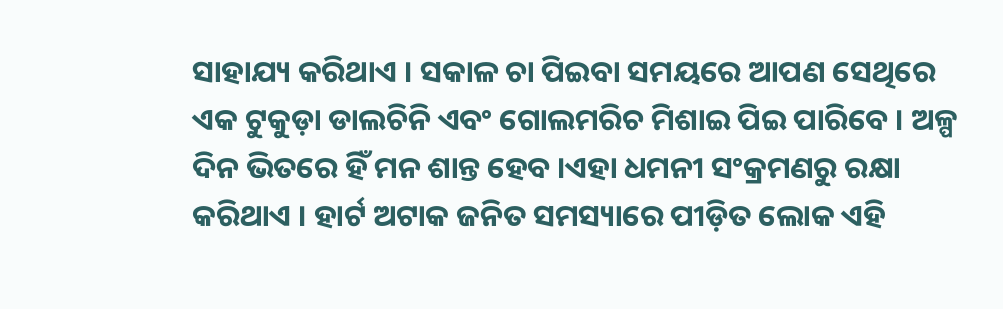ସାହାଯ୍ୟ କରିଥାଏ । ସକାଳ ଚା ପିଇବା ସମୟରେ ଆପଣ ସେଥିରେ ଏକ ଟୁକୁଡ଼ା ଡାଲଚିନି ଏବଂ ଗୋଲମରିଚ ମିଶାଇ ପିଇ ପାରିବେ । ଅଳ୍ପ ଦିନ ଭିତରେ ହିଁ ମନ ଶାନ୍ତ ହେବ ।ଏହା ଧମନୀ ସଂକ୍ରମଣରୁ ରକ୍ଷା କରିଥାଏ । ହାର୍ଟ ଅଟାକ ଜନିତ ସମସ୍ୟାରେ ପୀଡ଼ିତ ଲୋକ ଏହି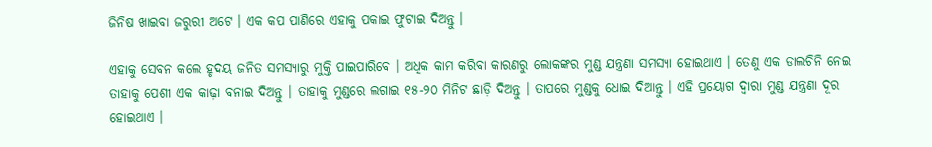ଜିନିଷ ଖାଇବା ଜରୁରୀ ଅଟେ । ଏକ କପ ପାଣିରେ ଏହାକୁ ପକାଇ ଫୁଟାଇ ଦିଅନ୍ତୁ ।

ଏହାକୁ ସେବନ କଲେ ହୃଦୟ ଜନିତ ସମସ୍ୟାରୁ ମୁକ୍ତି ପାଇପାରିବେ । ଅଧିକ କାମ କରିବା କାରଣରୁ ଲୋକଙ୍କର ମୁଣ୍ଡ ଯନ୍ତ୍ରଣା ସମସ୍ୟା ହୋଇଥାଏ । ତେଣୁ ଏକ ଡାଲଚିନି ନେଇ ତାହାକୁ ପେଶୀ ଏକ କାଢ଼ା ବନାଇ ଦିଅନ୍ତୁ । ତାହାକୁ ମୁଣ୍ଡରେ ଲଗାଇ ୧୫-୨୦ ମିନିଟ ଛାଡ଼ି ଦିଅନ୍ତୁ । ତାପରେ ମୁଣ୍ଡକୁ ଧୋଇ ଦିଆନ୍ତୁ । ଏହି ପ୍ରୟୋଗ ଦ୍ୱାରା ମୁଣ୍ଡ ଯନ୍ତ୍ରଣା ଦୂର ହୋଇଥାଏ ।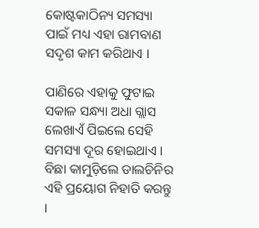କୋଷ୍ଟକାଠିନ୍ୟ ସମସ୍ୟା ପାଇଁ ମଧ୍ୟ ଏହା ରାମବାଣ ସଦୃଶ କାମ କରିଥାଏ ।

ପାଣିରେ ଏହାକୁ ଫୁଟାଇ ସକାଳ ସନ୍ଧ୍ୟା ଅଧା ଗ୍ଲାସ ଲେଖାଏଁ ପିଇଲେ ସେହି ସମସ୍ୟା ଦୂର ହୋଇଥାଏ । ବିଛା କାମୁଡ଼ିଲେ ଡାଲଚିନିର ଏହି ପ୍ରୟୋଗ ନିହାତି କରନ୍ତୁ ।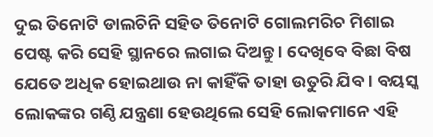ଦୁଇ ତିନୋଟି ଡାଲଚିନି ସହିତ ତିନୋଟି ଗୋଲମରିଚ ମିଶାଇ ପେଷ୍ଟ କରି ସେହି ସ୍ଥାନରେ ଲଗାଇ ଦିଅନ୍ତୁ । ଦେଖିବେ ବିଛା ବିଷ ଯେତେ ଅଧିକ ହୋଇଥାଉ ନା କାହିଁକି ତାହା ଉତୁରି ଯିବ । ବୟସ୍କ ଲୋକଙ୍କର ଗଣ୍ଠି ଯନ୍ତ୍ରଣା ହେଉଥିଲେ ସେହି ଲୋକମାନେ ଏହି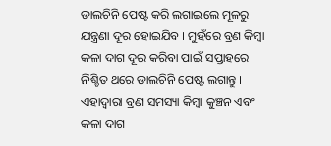ଡାଲଚିନି ପେଷ୍ଟ କରି ଲଗାଇଲେ ମୂଳରୁ ଯନ୍ତ୍ରଣା ଦୂର ହୋଇଯିବ । ମୁହଁରେ ବ୍ରଣ କିମ୍ବା କଳା ଦାଗ ଦୂର କରିବା ପାଇଁ ସପ୍ତାହରେ ନିଶ୍ଚିତ ଥରେ ଡାଲଚିନି ପେଷ୍ଟ ଲଗାନ୍ତୁ । ଏହାଦ୍ବାରା ବ୍ରଣ ସମସ୍ୟା କିମ୍ବା କୁଞ୍ଚନ ଏବଂ କଳା ଦାଗ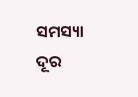ସମସ୍ୟା ଦୂର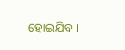ହୋଇଯିବ ।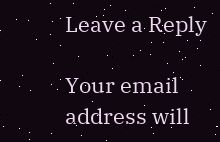Leave a Reply

Your email address will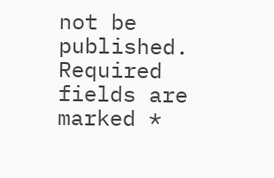not be published. Required fields are marked *